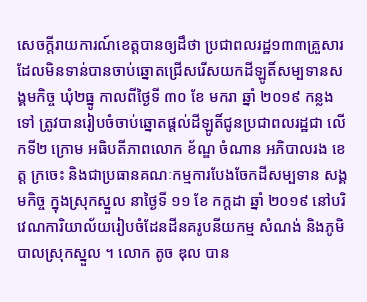សេចក្តីរាយការណ៍ខេត្តបានឲ្យដឹថា ប្រជាពលរដ្ឋ១៣៣គ្រួសារ ដែលមិនទាន់បានចាប់ឆ្នោតជ្រើសរើសយកដីឡូតិ៍សម្បទានសង្គមកិច្ច ឃុំ២ធ្នូ កាលពីថ្ងៃទី ៣០ ខែ មករា ឆ្នាំ ២០១៩ កន្លងទៅ ត្រូវបានរៀបចំចាប់ឆ្នោតផ្ដល់ដីឡូតិ៍ជូនប្រជាពលរដ្ឋជា លេីកទី២ ក្រោម អធិបតីភាពលោក ខ័ណ្ឌ ចំណាន អភិបាលរង ខេត្ត ក្រចេះ និងជាប្រធានគណៈកម្មការបែងចែកដីសម្បទាន សង្គមកិច្ច ក្នុងស្រុកស្នួល នាថ្ងៃទី ១១ ខែ កក្ដដា ឆ្នាំ ២០១៩ នៅបរិវេណការិយាល័យរៀបចំដែនដីនគរូបនីយកម្ម សំណង់ និងភូមិបាលស្រុកស្នួល ។ លោក តូច ឌុល បាន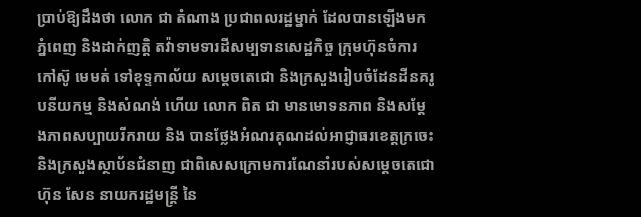ប្រាប់ឱ្យដឹងថា លោក ជា តំណាង ប្រជាពលរដ្ឋម្នាក់ ដែលបានឡើងមកភ្នំពេញ និងដាក់ញត្តិ តវ៉ាទាមទារដីសម្បទានសេដ្ឋកិច្ច ក្រុមហ៊ុនចំការកៅស៊ូ មេមត់ ទៅខុទ្ទកាល័យ សម្ដេចតេជោ និងក្រសួងរៀបចំដែនដីនគរូបនីយកម្ម និងសំណង់ ហើយ លោក ពិត ជា មានមោទនភាព និងសម្ដែងភាពសប្បាយរីករាយ និង បានថ្លែងអំណរគុណដល់អាជ្ញាធរខេត្តក្រចេះ និងក្រសួងស្ថាប័នជំនាញ ជាពិសេសក្រោមការណែនាំរបស់សម្តេចតេជោ ហ៊ុន សែន នាយករដ្ឋមន្ត្រី នៃ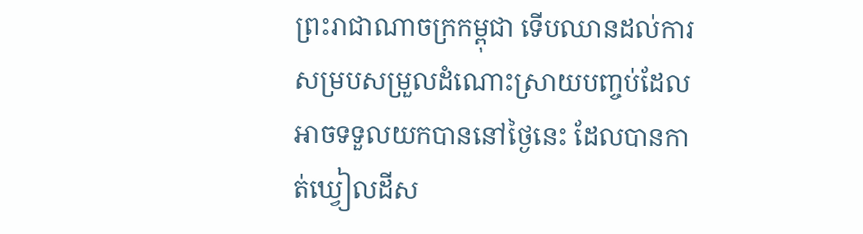ព្រះរាជាណាចក្រកម្ពុជា ទេីបឈានដល់ការសម្របសម្រួលដំណោះស្រាយបញ្ចប់ដែលអាចទទួលយកបាននៅថ្ងៃនេះ ដែលបានកាត់ឃ្វៀលដីស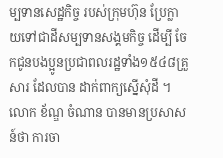ម្បទានសេដ្ឋកិច្ច របស់ក្រុមហ៊ុន ប្រែក្លាយទៅជាដីសម្បទានសង្គមកិច្ច ដេីម្បី ចែកជូនបងប្អូនប្រជាពលរដ្ឋទាំង១៥៤៨គ្រួសារ ដែលបាន ដាក់ពាក្យស្នើសុំដី ។ លោក ខ័ណ្ឌ ចំណាន បានមានប្រសាសន៍ថា ការចា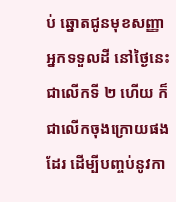ប់ ឆ្នោតជូនមុខសញ្ញាអ្នកទទួលដី នៅថ្ងៃនេះ ជាលេីកទី ២ ហេីយ ក៏ជាលើកចុងក្រោយផងដែរ ដេីម្បីបញ្ចប់នូវកា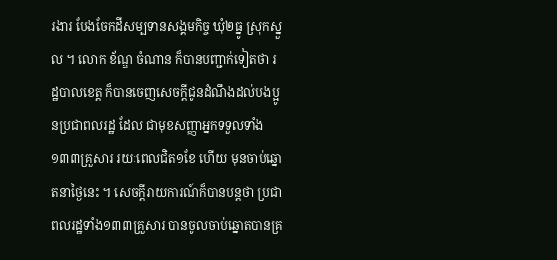រងារ បែងចែកដីសម្បទានសង្គមកិច្ច ឃុំ២ធ្នូ ស្រុកស្នួល ។ លោក ខ័ណ្ឌ ចំណាន ក៏បានបញ្ជាក់ទៀតថា រដ្ឋបាលខេត្ត ក៏បានចេញសេចក្ដីជូនដំណឹងដល់បងប្អូនប្រជាពលរដ្ឋ ដែល ជាមុខសញ្ញាអ្នកទទួលទាំង១៣៣គ្រួសារ រយៈពេលជិត១ខែ ហើយ មុនចាប់ឆ្នោតនាថ្ងៃនេះ ។ សេចក្តីរាយការណ៍ក៏បានបន្តថា ប្រជាពលរដ្ឋទាំង១៣៣គ្រួសារ បានចូលចាប់ឆ្នោតបានគ្រ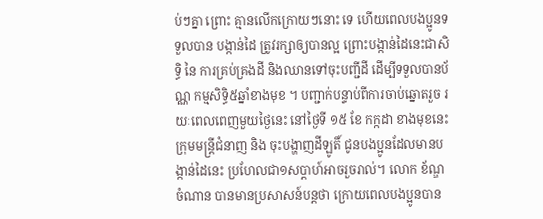ប់ៗគ្នា ព្រោះ គ្មានលេីកក្រោយៗនោះ ទេ ហើយពេលបងប្អូនទទួលបាន បង្កាន់ដៃ ត្រូវរក្សាឲ្យបានល្អ ព្រោះបង្កាន់ដៃនេះជាសិទ្ធិ នៃ ការគ្រប់គ្រងដី និងឈានទៅចុះបញ្ជីដី ដេីម្បីទទួលបានប័ណ្ណ កម្មសិទ្ធិ៥ឆ្នាំខាងមុខ ។ បញ្ជាក់បន្ទាប់ពីការចាប់ឆ្នោតរួច រយៈពេលពេញមួយថ្ងៃនេះ នៅថ្ងៃទី ១៥ ខែ កក្កដា ខាងមុខនេះ ក្រុមមន្ត្រីជំនាញ និង ចុះបង្ហាញដីឡូតិ៍ ជូនបងប្អូនដែលមានបង្កាន់ដៃនេះ ប្រហែលជា១សប្ដាហ៍អាចរួចរាល់។ លោក ខ័ណ្ឌ ចំណាន បានមានប្រសាសន៍បន្តថា ក្រោយពេលបងប្អូនបាន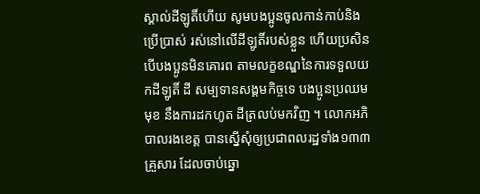ស្គាល់ដីឡូតិ៍ហេីយ សូមបងប្អូនចូលកាន់កាប់និងប្រេីប្រាស់ រស់នៅលេីដីឡូតិ៍របស់ខ្លួន ហើយប្រសិន បើបងប្អូនមិនគោរព តាមលក្ខខណ្ឌនៃការទទួលយកដីឡូតិ៍ ដី សម្បទានសង្គមកិច្ចទេ បងប្អូនប្រឈមមុខ នឹងការដកហូត ដីត្រលប់មកវិញ ។ លោកអភិបាលរងខេត្ត បានស្នើសុំឲ្យប្រជាពលរដ្ឋទាំង១៣៣គ្រួសារ ដែលចាប់ឆ្នោ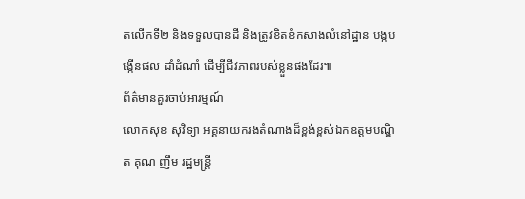តលេីកទី២ និងទទួលបានដី និងត្រូវខិតខំកសាងលំនៅដ្ឋាន បង្កបង្កើនផល ដាំដំណាំ ដើម្បីជីវភាពរបស់ខ្លួនផងដែរ៕
ព័ត៌មានគួរចាប់អារម្មណ៍
លោកសុខ សុវិទ្យា អគ្គនាយករងតំណាងដ៏ខ្ពង់ខ្ពស់ឯកឧត្តមបណ្ឌិត គុណ ញឹម រដ្ឋមន្ត្រី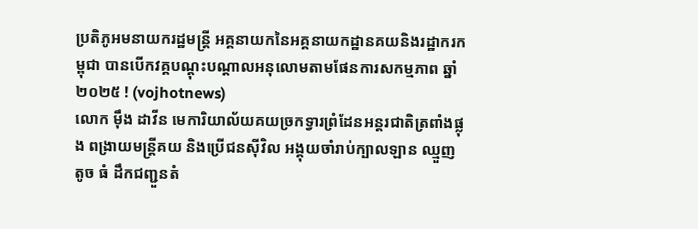ប្រតិភូអមនាយករដ្ឋមន្ត្រី អគ្គនាយកនៃអគ្គនាយកដ្ឋានគយនិងរដ្ឋាករកម្ពុជា បានបើកវគ្គបណ្តុះបណ្តាលអនុលោមតាមផែនការសកម្មភាព ឆ្នាំ២០២៥ ! (vojhotnews)
លោក ម៉ឹង ដាវីន មេការិយាល័យគយច្រកទ្វារព្រំដែនអន្តរជាតិត្រពាំងផ្លុង ពង្រាយមន្ត្រីគយ និងប្រើជនសុីវិល អង្គុយចាំរាប់ក្បាលឡាន ឈ្មួញតូច ធំ ដឹកជញ្ជួនតំ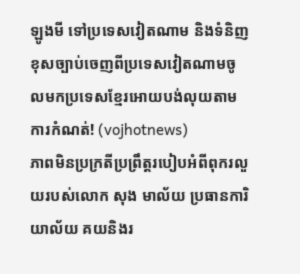ឡូងមី ទៅប្រទេសវៀតណាម និងទំនិញខុសច្បាប់ចេញពីប្រទេសវៀតណាមចូលមកប្រទេសខ្មែរអោយបង់លុយតាមការកំណត់! (vojhotnews)
ភាពមិនប្រក្រតីប្រព្រឹត្តរបៀបអំពីពុករលួយរបស់លោក សុង មាល័យ ប្រធានការិយាល័យ គយនិងរ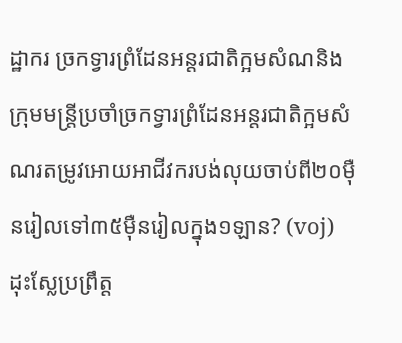ដ្ឋាករ ច្រកទ្វារព្រំដែនអន្តរជាតិក្អមសំណនិងក្រុមមន្ត្រីប្រចាំច្រកទ្វារព្រំដែនអន្តរជាតិក្អមសំណរតម្រូវអោយអាជីវករបង់លុយចាប់ពី២០មុឺនរៀលទៅ៣៥ម៉ឺនរៀលក្នុង១ឡាន? (voj)
ដុះស្លែប្រព្រឹត្ត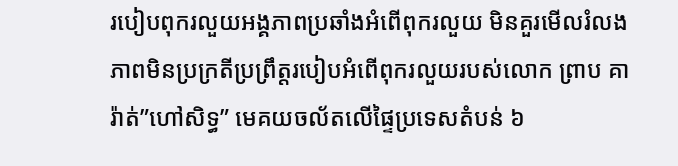របៀបពុករលួយអង្គភាពប្រឆាំងអំពើពុករលួយ មិនគួរមើលរំលងភាពមិនប្រក្រតីប្រព្រឹត្តរបៀបអំពើពុករលួយរបស់លោក ព្រាប គារ៉ាត់”ហៅសិទ្ធ” មេគយចល័តលើផ្ទៃប្រទេសតំបន់ ៦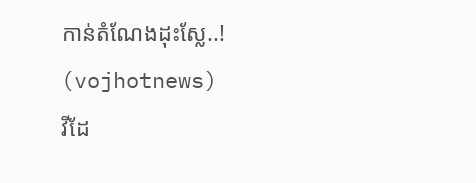កាន់តំណែងដុះស្លែ..! (vojhotnews)
វីដែ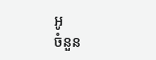អូ
ចំនួន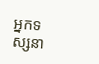អ្នកទស្សនា